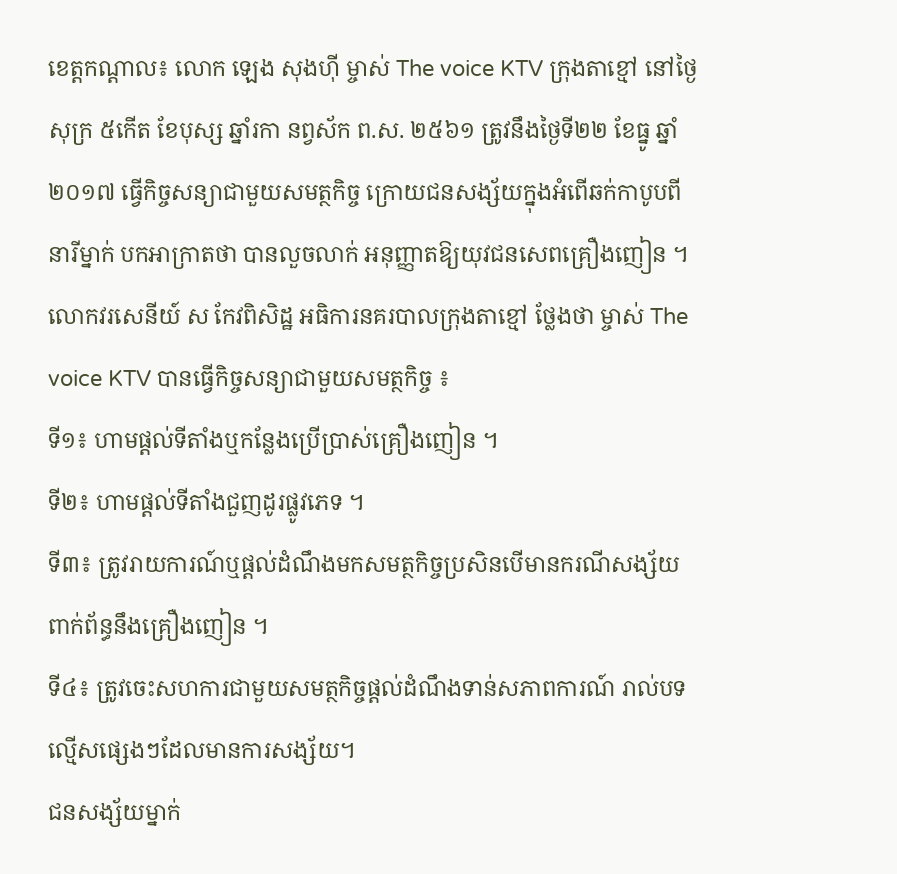ខេត្តកណ្តាល៖ លោក ឡេង សុងហ៊ី ម្ចាស់ The voice KTV ក្រុងតាខ្មៅ នៅថ្ងៃសុក្រ ៥កើត ខែបុស្ស ឆ្នាំរកា នព្វស័ក ព.ស. ២៥៦១ ត្រូវនឹងថ្ងៃទី២២ ខែធ្នូ ឆ្នាំ២០១៧ ធ្វើកិច្ចសន្យាជាមួយសមត្ថកិច្ច ក្រោយជនសង្ស័យក្នុងអំពើឆក់កាបូបពីនារីម្នាក់ បកអាក្រាតថា បានលួចលាក់ អនុញ្ញាតឱ្យយុវជនសេពគ្រឿងញៀន ។
លោកវរសេនីយ៍ ស កែវពិសិដ្ឋ អធិការនគរបាលក្រុងតាខ្មៅ ថ្លែងថា ម្ចាស់ The voice KTV បានធ្វើកិច្ចសន្យាជាមួយសមត្ថកិច្ច ៖
ទី១៖ ហាមផ្តល់ទីតាំងឬកន្លែងប្រើប្រាស់គ្រឿងញៀន ។
ទី២៖ ហាមផ្តល់ទីតាំងជួញដូរផ្លូវភេទ ។
ទី៣៖ ត្រូវរាយការណ៍ឬផ្តល់ដំណឹងមកសមត្ថកិច្ចប្រសិនបើមានករណីសង្ស័យពាក់ព័ន្ធនឹងគ្រឿងញៀន ។
ទី៤៖ ត្រូវចេះសហការជាមួយសមត្ថកិច្ចផ្តល់ដំណឹងទាន់សភាពការណ៍ រាល់បទល្មើសផ្សេងៗដែលមានការសង្ស័យ។
ជនសង្ស័យម្នាក់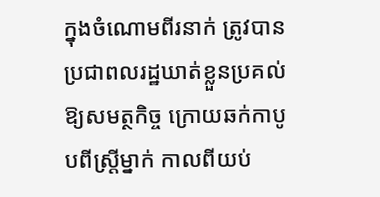ក្នុងចំណោមពីរនាក់ ត្រូវបានប្រជាពលរដ្ឋឃាត់ខ្លួនប្រគល់ឱ្យសមត្ថកិច្ច ក្រោយឆក់កាបូបពីស្ត្រីម្នាក់ កាលពីយប់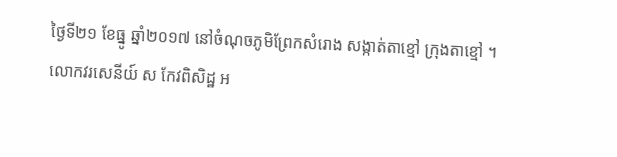ថ្ងៃទី២១ ខែធ្នូ ឆ្នាំ២០១៧ នៅចំណុចភូមិព្រែកសំរោង សង្កាត់តាខ្មៅ ក្រុងតាខ្មៅ ។
លោកវរសេនីយ៍ ស កែវពិសិដ្ឋ អ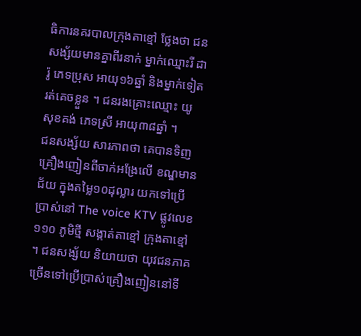ធិការនគរបាលក្រុងតាខ្មៅ ថ្លែងថា ជនសង្ស័យមានគ្នាពីរនាក់ ម្នាក់ឈ្មោះរី ដារ៉ូ ភេទប្រុស អាយុ១៦ឆ្នាំ និងម្នាក់ទៀតរត់គេចខ្លួន ។ ជនរងគ្រោះឈ្មោះ យូ សុខគង់ ភេទស្រី អាយុ៣៨ឆ្នាំ ។
ជនសង្ស័យ សារភាពថា គេបានទិញគ្រឿងញៀនពីចាក់អង្រែលើ ខណ្ឌមានជ័យ ក្នុងតម្លៃ១០ដុល្លារ យកទៅប្រើប្រាស់នៅ The voice KTV ផ្លូវលេខ១១០ ភូមិថ្មី សង្កាត់តាខ្មៅ ក្រុងតាខ្មៅ ។ ជនសង្ស័យ និយាយថា យុវជនភាគច្រើនទៅប្រើប្រាស់គ្រឿងញៀននៅទី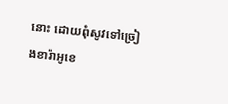នោះ ដោយពុំសូវទៅច្រៀងខារ៉ាអូខេ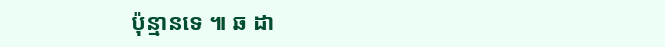ប៉ុន្មានទេ ៕ ឆ ដា